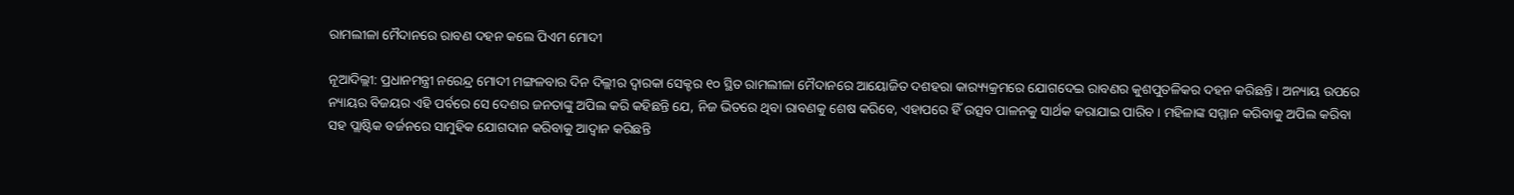ରାମଲୀଳା ମୈଦାନରେ ରାବଣ ଦହନ କଲେ ପିଏମ ମୋଦୀ

ନୂଆଦିଲ୍ଲୀ: ପ୍ରଧାନମନ୍ତ୍ରୀ ନରେନ୍ଦ୍ର ମୋଦୀ ମଙ୍ଗଳବାର ଦିନ ଦିଲ୍ଲୀର ଦ୍ୱାରକା ସେକ୍ଟର ୧୦ ସ୍ଥିତ ରାମଲୀଳା ମୈଦାନରେ ଆୟୋଜିତ ଦଶହରା କାର‌୍ୟ୍ୟକ୍ରମରେ ଯୋଗଦେଇ ରାବଣର କୁଶପୁତଳିକର ଦହନ କରିଛନ୍ତି । ଅନ୍ୟାୟ ଉପରେ ନ୍ୟାୟର ବିଜୟର ଏହି ପର୍ବରେ ସେ ଦେଶର ଜନତାଙ୍କୁ ଅପିଲ କରି କହିଛନ୍ତି ଯେ, ନିଜ ଭିତରେ ଥିବା ରାବଣକୁ ଶେଷ କରିବେ, ଏହାପରେ ହିଁ ଉତ୍ସବ ପାଳନକୁ ସାର୍ଥକ କରାଯାଇ ପାରିବ । ମହିଳାଙ୍କ ସମ୍ମାନ କରିବାକୁ ଅପିଲ କରିବା ସହ ପ୍ଲାଷ୍ଟିକ ବର୍ଜନରେ ସାମୁହିକ ଯୋଗଦାନ କରିବାକୁ ଆଦ୍ୱାନ କରିଛନ୍ତି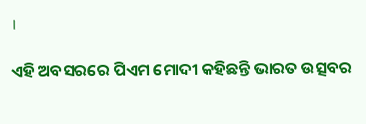।

ଏହି ଅବସରରେ ପିଏମ ମୋଦୀ କହିଛନ୍ତି ଭାରତ ଉତ୍ସବର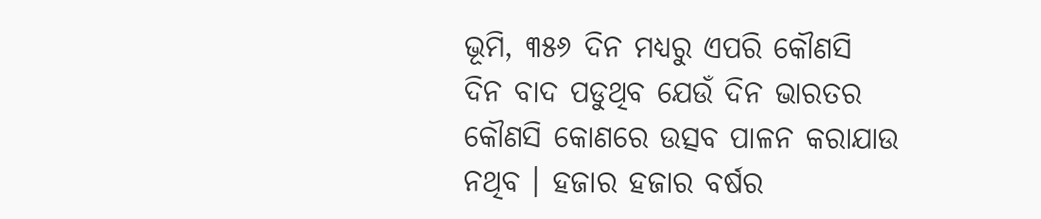ଭୂମି, ୩୫୬ ଦିନ ମଧ୍ୟରୁ ଏପରି କୌଣସି ଦିନ ବାଦ ପଡୁଥିବ ଯେଉଁ ଦିନ ଭାରତର କୌଣସି କୋଣରେ ଉତ୍ସବ ପାଳନ କରାଯାଉ ନଥିବ । ହଜାର ହଜାର ବର୍ଷର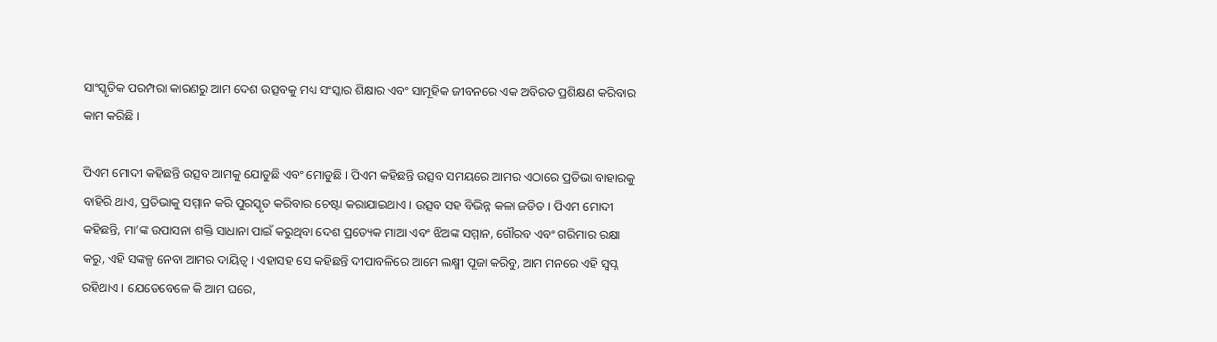ସାଂସ୍କୃତିକ ପରମ୍ପରା କାରଣରୁ ଆମ ଦେଶ ଉତ୍ସବକୁ ମଧ୍ୟ ସଂସ୍କାର ଶିକ୍ଷାର ଏବଂ ସାମୂହିକ ଜୀବନରେ ଏକ ଅବିରତ ପ୍ରଶିକ୍ଷଣ କରିବାର କାମ କରିଛି ।

ପିଏମ ମୋଦୀ କହିଛନ୍ତି ଉତ୍ସବ ଆମକୁ ଯୋଡୁଛି ଏବଂ ମୋଡୁଛି । ପିଏମ କହିଛନ୍ତି ଉତ୍ସବ ସମୟରେ ଆମର ଏଠାରେ ପ୍ରତିଭା ବାହାରକୁ ବାହିରି ଥାଏ, ପ୍ରତିଭାକୁ ସମ୍ମାନ କରି ପୁରସ୍କୃତ କରିବାର ଚେଷ୍ଟା କରାଯାଇଥାଏ । ଉତ୍ସବ ସହ ବିଭିନ୍ନ କଳା ଜଡିତ । ପିଏମ ମୋଦୀ କହିଛନ୍ତି, ମା’ଙ୍କ ଉପାସନା ଶକ୍ତି ସାଧାନା ପାଇଁ କରୁଥିବା ଦେଶ ପ୍ରତ୍ୟେକ ମାଆ ଏବଂ ଝିଅଙ୍କ ସମ୍ମାନ, ଗୌରବ ଏବଂ ଗରିମାର ରକ୍ଷା କରୁ, ଏହି ସଙ୍କଳ୍ପ ନେବା ଆମର ଦାୟିତ୍ୱ । ଏହାସହ ସେ କହିଛନ୍ତି ଦୀପାବଳିରେ ଆମେ ଲକ୍ଷ୍ମୀ ପୂଜା କରିବୁ, ଆମ ମନରେ ଏହି ସ୍ୱପ୍ନ ରହିଥାଏ । ଯେତେବେଳେ କି ଆମ ଘରେ,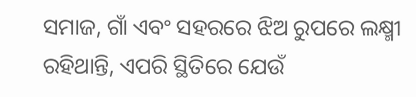ସମାଜ, ଗାଁ ଏବଂ ସହରରେ ଝିଅ ରୁପରେ ଲକ୍ଷ୍ମୀ ରହିଥାନ୍ତି, ଏପରି ସ୍ଥିତିରେ ଯେଉଁ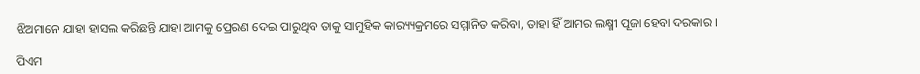ଝିଅମାନେ ଯାହା ହାସଲ କରିଛନ୍ତି ଯାହା ଆମକୁ ପ୍ରେରଣ ଦେଇ ପାରୁଥିବ ତାକୁ ସାମୁହିକ କାର‌୍ୟ୍ୟକ୍ରମରେ ସମ୍ମାନିତ କରିବା, ତାହା ହିଁ ଆମର ଲକ୍ଷ୍ମୀ ପୂଜା ହେବା ଦରକାର ।

ପିଏମ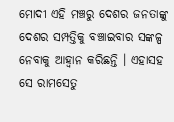ମୋଦୀ ଏହି ମଞ୍ଚରୁ ଦେଶର ଜନତାଙ୍କୁ ଦେଶର ସମ୍ପତ୍ତିକୁ ବଞ୍ଚାଇବାର ସଙ୍କଳ୍ପ ନେବାକୁ ଆହ୍ୱାନ କରିଛନ୍ତି । ଏହାସହ ସେ ରାମସେତୁ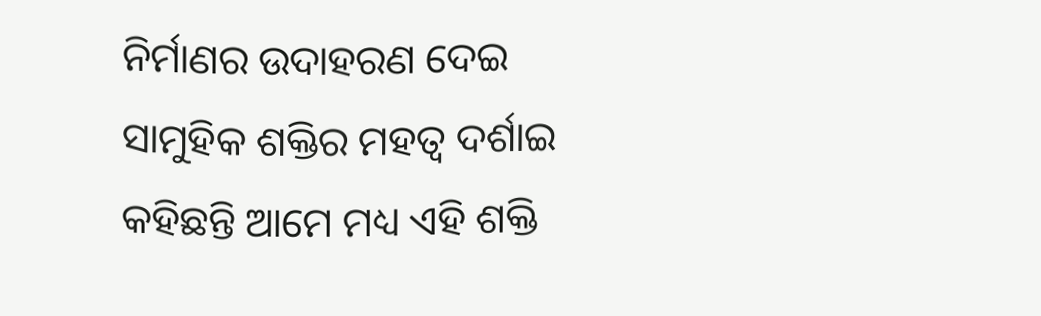ନିର୍ମାଣର ଉଦାହରଣ ଦେଇ ସାମୁହିକ ଶକ୍ତିର ମହତ୍ୱ ଦର୍ଶାଇ କହିଛନ୍ତି ଆମେ ମଧ୍ୟ ଏହି ଶକ୍ତି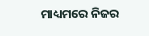ମାଧ୍ୟମରେ ନିଜର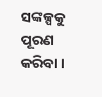ସଙ୍କଳ୍ପକୁ ପୂରଣ କରିବା ।